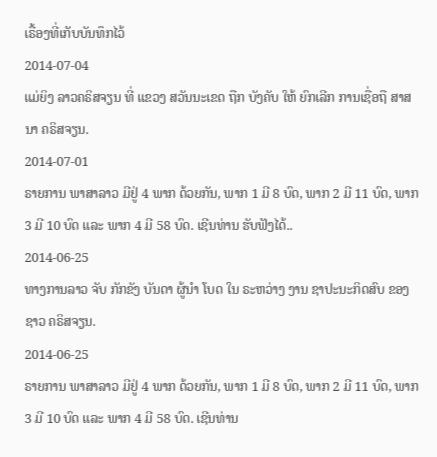ເຣື້ອງທີ່ເກັບບັນທຶກໄວ້
2014-07-04
ແມ່ຍິງ ລາວຄຣິສຈຽນ ທີ່ ແຂວງ ສວັນນະເຂດ ຖືກ ບັງຄັບ ໃຫ້ ຍົກເລີກ ການເຊື່ອຖື ສາສນາ ຄຣິສຈຽນ.
2014-07-01
ຣາຍການ ພາສາລາວ ມີຢູ່ 4 ພາກ ດ້ວຍກັນ, ພາກ 1 ມີ 8 ບົດ, ພາກ 2 ມີ 11 ບົດ, ພາກ 3 ມີ 10 ບົດ ແລະ ພາກ 4 ມີ 58 ບົດ. ເຊີນທ່ານ ຮັບຟັງໄດ້..
2014-06-25
ທາງການລາວ ຈັບ ກັກຂັງ ບັນດາ ຜູ້ນໍາ ໂບດ ໃນ ຣະຫວ່າງ ງານ ຊາປະນະກິດສົບ ຂອງ ຊາວ ຄຣິສຈຽນ.
2014-06-25
ຣາຍການ ພາສາລາວ ມີຢູ່ 4 ພາກ ດ້ວຍກັນ, ພາກ 1 ມີ 8 ບົດ, ພາກ 2 ມີ 11 ບົດ, ພາກ 3 ມີ 10 ບົດ ແລະ ພາກ 4 ມີ 58 ບົດ. ເຊີນທ່ານ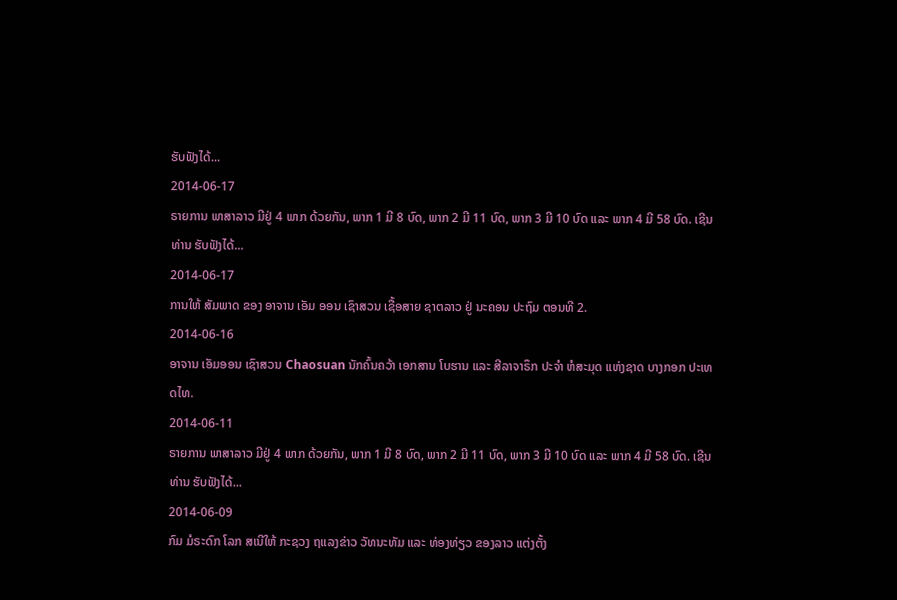ຮັບຟັງໄດ້...
2014-06-17
ຣາຍການ ພາສາລາວ ມີຢູ່ 4 ພາກ ດ້ວຍກັນ, ພາກ 1 ມີ 8 ບົດ, ພາກ 2 ມີ 11 ບົດ, ພາກ 3 ມີ 10 ບົດ ແລະ ພາກ 4 ມີ 58 ບົດ. ເຊີນທ່ານ ຮັບຟັງໄດ້...
2014-06-17
ການໃຫ້ ສັມພາດ ຂອງ ອາຈານ ເອັມ ອອນ ເຊົາສວນ ເຊື້ອສາຍ ຊາຕລາວ ຢູ່ ນະຄອນ ປະຖົມ ຕອນທີ 2.
2014-06-16
ອາຈານ ເອັມອອນ ເຊົາສວນ Chaosuan ນັກຄົ້ນຄວ້າ ເອກສານ ໂບຮານ ແລະ ສີລາຈາຣຶກ ປະຈຳ ຫໍສະມຸດ ແຫ່ງຊາດ ບາງກອກ ປະເທດໄທ.
2014-06-11
ຣາຍການ ພາສາລາວ ມີຢູ່ 4 ພາກ ດ້ວຍກັນ, ພາກ 1 ມີ 8 ບົດ, ພາກ 2 ມີ 11 ບົດ, ພາກ 3 ມີ 10 ບົດ ແລະ ພາກ 4 ມີ 58 ບົດ. ເຊີນທ່ານ ຮັບຟັງໄດ້...
2014-06-09
ກົມ ມໍຣະດົກ ໂລກ ສເນີໃຫ້ ກະຊວງ ຖແລງຂ່າວ ວັທນະທັມ ແລະ ທ່ອງທ່ຽວ ຂອງລາວ ແຕ່ງຕັ້ງ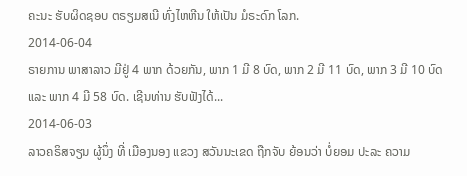ຄະນະ ຮັບຜິດຊອບ ຕຣຽມສເນີ ທົ່ງໄຫຫີນ ໃຫ້ເປັນ ມໍຣະດົກ ໂລກ.
2014-06-04
ຣາຍການ ພາສາລາວ ມີຢູ່ 4 ພາກ ດ້ວຍກັນ, ພາກ 1 ມີ 8 ບົດ, ພາກ 2 ມີ 11 ບົດ, ພາກ 3 ມີ 10 ບົດ ແລະ ພາກ 4 ມີ 58 ບົດ. ເຊີນທ່ານ ຮັບຟັງໄດ້...
2014-06-03
ລາວຄຣິສຈຽນ ຜູ້ນຶ່ງ ທີ່ ເມືອງນອງ ແຂວງ ສວັນນະເຂດ ຖືກຈັບ ຍ້ອນວ່າ ບໍ່ຍອມ ປະລະ ຄວາມ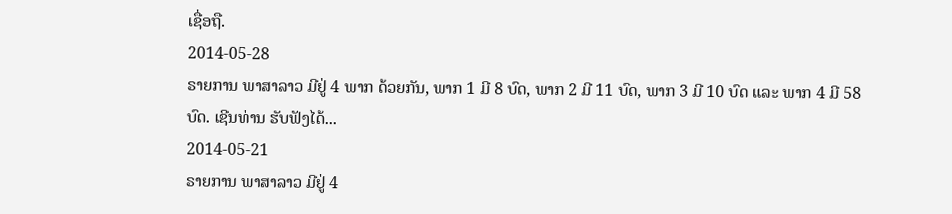ເຊື່ອຖື.
2014-05-28
ຣາຍການ ພາສາລາວ ມີຢູ່ 4 ພາກ ດ້ວຍກັນ, ພາກ 1 ມີ 8 ບົດ, ພາກ 2 ມີ 11 ບົດ, ພາກ 3 ມີ 10 ບົດ ແລະ ພາກ 4 ມີ 58 ບົດ. ເຊີນທ່ານ ຮັບຟັງໄດ້...
2014-05-21
ຣາຍການ ພາສາລາວ ມີຢູ່ 4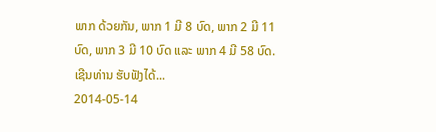ພາກ ດ້ວຍກັນ, ພາກ 1 ມີ 8 ບົດ, ພາກ 2 ມີ 11 ບົດ, ພາກ 3 ມີ 10 ບົດ ແລະ ພາກ 4 ມີ 58 ບົດ. ເຊີນທ່ານ ຮັບຟັງໄດ້...
2014-05-14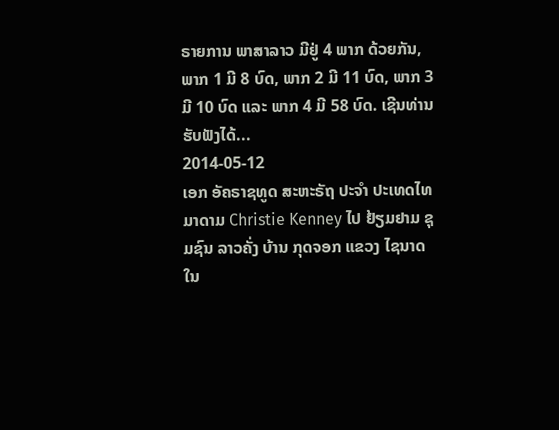ຣາຍການ ພາສາລາວ ມີຢູ່ 4 ພາກ ດ້ວຍກັນ, ພາກ 1 ມີ 8 ບົດ, ພາກ 2 ມີ 11 ບົດ, ພາກ 3 ມີ 10 ບົດ ແລະ ພາກ 4 ມີ 58 ບົດ. ເຊີນທ່ານ ຮັບຟັງໄດ້...
2014-05-12
ເອກ ອັຄຣາຊທູດ ສະຫະຣັຖ ປະຈໍາ ປະເທດໄທ ມາດາມ Christie Kenney ໄປ ຢ້ຽມຢາມ ຊຸມຊົນ ລາວຄັ່ງ ບ້ານ ກຸດຈອກ ແຂວງ ໄຊນາດ ໃນ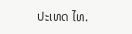ປະເທດ ໄທ.